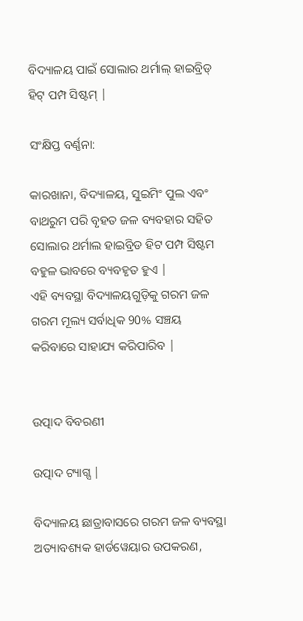ବିଦ୍ୟାଳୟ ପାଇଁ ସୋଲାର ଥର୍ମାଲ୍ ହାଇବ୍ରିଡ୍ ହିଟ୍ ପମ୍ପ ସିଷ୍ଟମ୍ |

ସଂକ୍ଷିପ୍ତ ବର୍ଣ୍ଣନା:

କାରଖାନା, ବିଦ୍ୟାଳୟ, ସୁଇମିଂ ପୁଲ ଏବଂ ବାଥରୁମ ପରି ବୃହତ ଜଳ ବ୍ୟବହାର ସହିତ ସୋଲାର ଥର୍ମାଲ ହାଇବ୍ରିଡ ହିଟ ପମ୍ପ ସିଷ୍ଟମ ବହୁଳ ଭାବରେ ବ୍ୟବହୃତ ହୁଏ |
ଏହି ବ୍ୟବସ୍ଥା ବିଦ୍ୟାଳୟଗୁଡ଼ିକୁ ଗରମ ଜଳ ଗରମ ମୂଲ୍ୟ ସର୍ବାଧିକ 90% ସଞ୍ଚୟ କରିବାରେ ସାହାଯ୍ୟ କରିପାରିବ |


ଉତ୍ପାଦ ବିବରଣୀ

ଉତ୍ପାଦ ଟ୍ୟାଗ୍ସ |

ବିଦ୍ୟାଳୟ ଛାତ୍ରାବାସରେ ଗରମ ଜଳ ବ୍ୟବସ୍ଥା ଅତ୍ୟାବଶ୍ୟକ ହାର୍ଡୱେୟାର ଉପକରଣ,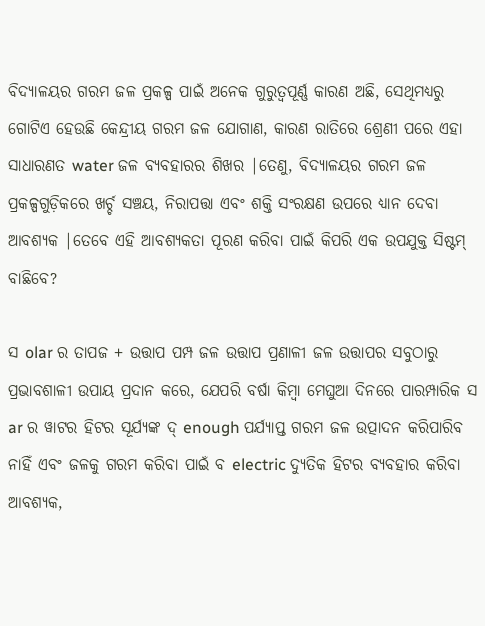ବିଦ୍ୟାଳୟର ଗରମ ଜଳ ପ୍ରକଳ୍ପ ପାଇଁ ଅନେକ ଗୁରୁତ୍ୱପୂର୍ଣ୍ଣ କାରଣ ଅଛି, ସେଥିମଧ୍ୟରୁ ଗୋଟିଏ ହେଉଛି କେନ୍ଦ୍ରୀୟ ଗରମ ଜଳ ଯୋଗାଣ, କାରଣ ରାତିରେ ଶ୍ରେଣୀ ପରେ ଏହା ସାଧାରଣତ water ଜଳ ବ୍ୟବହାରର ଶିଖର |ତେଣୁ, ବିଦ୍ୟାଳୟର ଗରମ ଜଳ ପ୍ରକଳ୍ପଗୁଡ଼ିକରେ ଖର୍ଚ୍ଚ ସଞ୍ଚୟ, ନିରାପତ୍ତା ଏବଂ ଶକ୍ତି ସଂରକ୍ଷଣ ଉପରେ ଧ୍ୟାନ ଦେବା ଆବଶ୍ୟକ |ତେବେ ଏହି ଆବଶ୍ୟକତା ପୂରଣ କରିବା ପାଇଁ କିପରି ଏକ ଉପଯୁକ୍ତ ସିଷ୍ଟମ୍ ବାଛିବେ?

ସ olar ର ତାପଜ + ଉତ୍ତାପ ପମ୍ପ ଜଳ ଉତ୍ତାପ ପ୍ରଣାଳୀ ଜଳ ଉତ୍ତାପର ସବୁଠାରୁ ପ୍ରଭାବଶାଳୀ ଉପାୟ ପ୍ରଦାନ କରେ, ଯେପରି ବର୍ଷା କିମ୍ବା ମେଘୁଆ ଦିନରେ ପାରମ୍ପାରିକ ସ ar ର ୱାଟର ହିଟର ସୂର୍ଯ୍ୟଙ୍କ ଦ୍ enough ପର୍ଯ୍ୟାପ୍ତ ଗରମ ଜଳ ଉତ୍ପାଦନ କରିପାରିବ ନାହିଁ ଏବଂ ଜଳକୁ ଗରମ କରିବା ପାଇଁ ବ electric ଦ୍ୟୁତିକ ହିଟର ବ୍ୟବହାର କରିବା ଆବଶ୍ୟକ,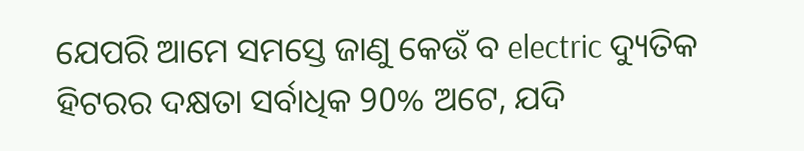ଯେପରି ଆମେ ସମସ୍ତେ ଜାଣୁ କେଉଁ ବ electric ଦ୍ୟୁତିକ ହିଟରର ଦକ୍ଷତା ସର୍ବାଧିକ 90% ଅଟେ, ଯଦି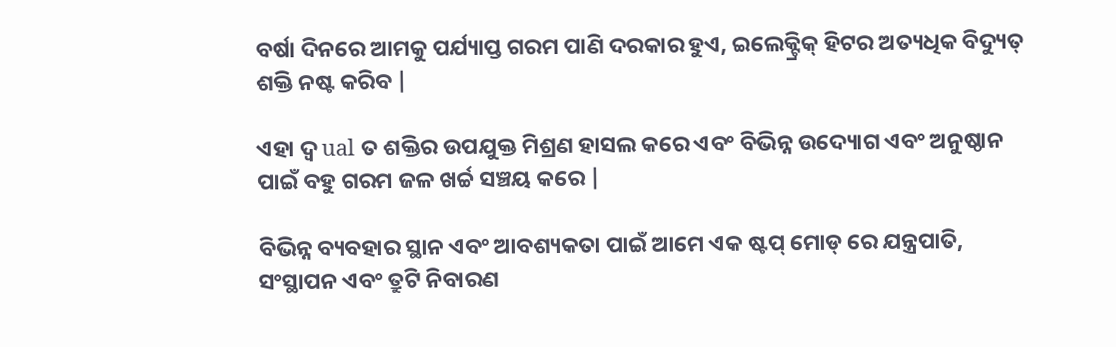ବର୍ଷା ଦିନରେ ଆମକୁ ପର୍ଯ୍ୟାପ୍ତ ଗରମ ପାଣି ଦରକାର ହୁଏ, ଇଲେକ୍ଟ୍ରିକ୍ ହିଟର ଅତ୍ୟଧିକ ବିଦ୍ୟୁତ୍ ଶକ୍ତି ନଷ୍ଟ କରିବ |

ଏହା ଦ୍ୱ ual ତ ଶକ୍ତିର ଉପଯୁକ୍ତ ମିଶ୍ରଣ ହାସଲ କରେ ଏବଂ ବିଭିନ୍ନ ଉଦ୍ୟୋଗ ଏବଂ ଅନୁଷ୍ଠାନ ପାଇଁ ବହୁ ଗରମ ଜଳ ଖର୍ଚ୍ଚ ସଞ୍ଚୟ କରେ |

ବିଭିନ୍ନ ବ୍ୟବହାର ସ୍ଥାନ ଏବଂ ଆବଶ୍ୟକତା ପାଇଁ ଆମେ ଏକ ଷ୍ଟପ୍ ମୋଡ୍ ରେ ଯନ୍ତ୍ରପାତି, ସଂସ୍ଥାପନ ଏବଂ ତ୍ରୁଟି ନିବାରଣ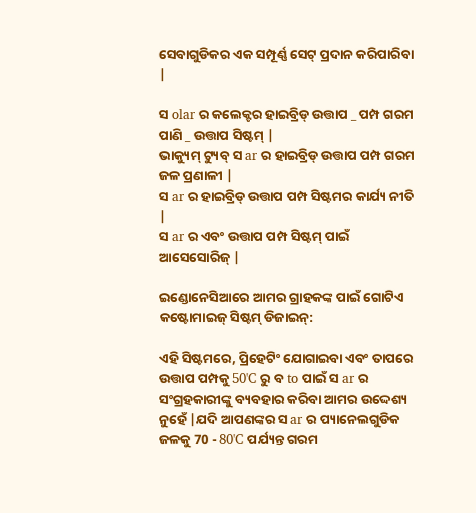ସେବାଗୁଡିକର ଏକ ସମ୍ପୂର୍ଣ୍ଣ ସେଟ୍ ପ୍ରଦାନ କରିପାରିବା |

ସ olar ର କଲେକ୍ଟର ହାଇବ୍ରିଡ୍ ଉତ୍ତାପ _ ପମ୍ପ ଗରମ ପାଣି _ ଉତ୍ତାପ ସିଷ୍ଟମ୍ |
ଭାକ୍ୟୁମ୍ ଟ୍ୟୁବ୍ ସ ar ର ହାଇବ୍ରିଡ୍ ଉତ୍ତାପ ପମ୍ପ ଗରମ ଜଳ ପ୍ରଣାଳୀ |
ସ ar ର ହାଇବ୍ରିଡ୍ ଉତ୍ତାପ ପମ୍ପ ସିଷ୍ଟମର କାର୍ଯ୍ୟ ନୀତି |
ସ ar ର ଏବଂ ଉତ୍ତାପ ପମ୍ପ ସିଷ୍ଟମ୍ ପାଇଁ ଆସେସୋରିଜ୍ |

ଇଣ୍ଡୋନେସିଆରେ ଆମର ଗ୍ରାହକଙ୍କ ପାଇଁ ଗୋଟିଏ କଷ୍ଟୋମାଇଜ୍ ସିଷ୍ଟମ୍ ଡିଜାଇନ୍:

ଏହି ସିଷ୍ଟମରେ, ପ୍ରିହେଟିଂ ଯୋଗାଇବା ଏବଂ ତାପରେ ଉତ୍ତାପ ପମ୍ପକୁ 50'C ରୁ ବ to ପାଇଁ ସ ar ର ସଂଗ୍ରହକାରୀଙ୍କୁ ବ୍ୟବହାର କରିବା ଆମର ଉଦ୍ଦେଶ୍ୟ ନୁହେଁ |ଯଦି ଆପଣଙ୍କର ସ ar ର ପ୍ୟାନେଲଗୁଡିକ ଜଳକୁ 70 - 80'C ପର୍ଯ୍ୟନ୍ତ ଗରମ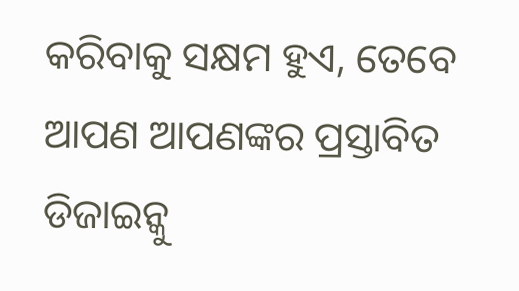କରିବାକୁ ସକ୍ଷମ ହୁଏ, ତେବେ ଆପଣ ଆପଣଙ୍କର ପ୍ରସ୍ତାବିତ ଡିଜାଇନ୍କୁ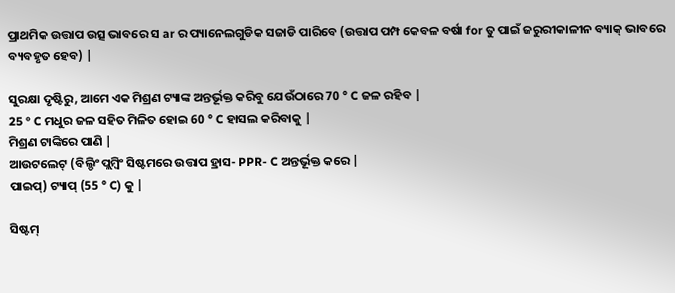ପ୍ରାଥମିକ ଉତ୍ତାପ ଉତ୍ସ ଭାବରେ ସ ar ର ପ୍ୟାନେଲଗୁଡିକ ସଜାଡି ପାରିବେ (ଉତ୍ତାପ ପମ୍ପ କେବଳ ବର୍ଷା for ତୁ ପାଇଁ ଜରୁରୀକାଳୀନ ବ୍ୟାକ୍ ଭାବରେ ବ୍ୟବହୃତ ହେବ) |

ସୁରକ୍ଷା ଦୃଷ୍ଟିରୁ, ଆମେ ଏକ ମିଶ୍ରଣ ଟ୍ୟାଙ୍କ ଅନ୍ତର୍ଭୂକ୍ତ କରିବୁ ଯେଉଁଠାରେ 70 ° C ଜଳ ରହିବ |
25 ° C ମଧୁର ଜଳ ସହିତ ମିଳିତ ହୋଇ 60 ° C ହାସଲ କରିବାକୁ |
ମିଶ୍ରଣ ଟାଙ୍କିରେ ପାଣି |
ଆଉଟଲେଟ୍ (ବିଲ୍ଡିଂ ପ୍ଲମ୍ବିଂ ସିଷ୍ଟମରେ ଉତ୍ତାପ ହ୍ରାସ- PPR- C ଅନ୍ତର୍ଭୂକ୍ତ କରେ |
ପାଇପ୍) ଟ୍ୟାପ୍ (55 ° C) କୁ |

ସିଷ୍ଟମ୍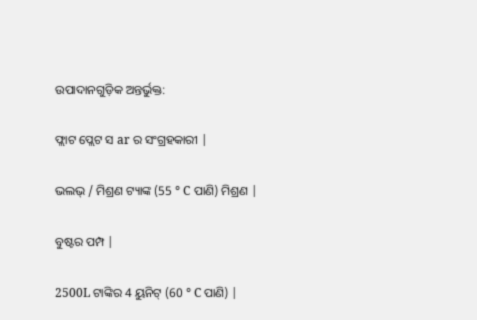ଉପାଦାନଗୁଡ଼ିକ ଅନ୍ତର୍ଭୁକ୍ତ:

ଫ୍ଲାଟ ପ୍ଲେଟ ସ ar ର ସଂଗ୍ରହକାରୀ |

ଭଲଭ୍ / ମିଶ୍ରଣ ଟ୍ୟାଙ୍କ (55 ° C ପାଣି) ମିଶ୍ରଣ |

ବୁଷ୍ଟର ପମ୍ପ |

2500L ଟାଙ୍କିର 4 ୟୁନିଟ୍ (60 ° C ପାଣି) |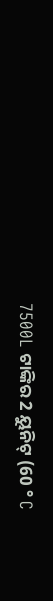7500L ଟାଙ୍କିର 2 ୟୁନିଟ୍ (60 ° C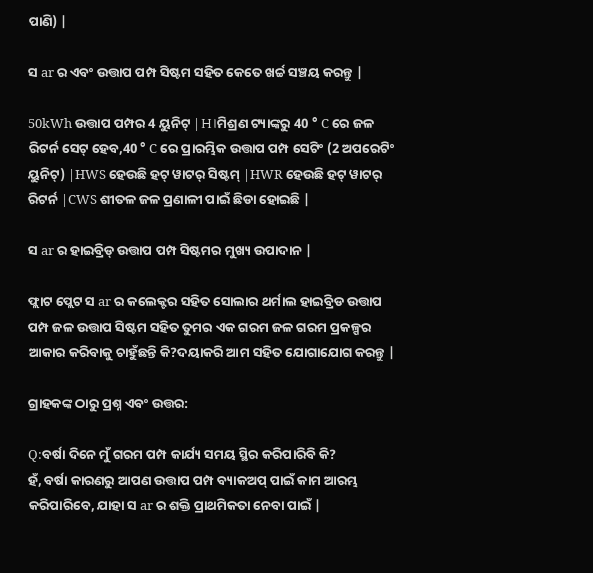ପାଣି) |

ସ ar ର ଏବଂ ଉତ୍ତାପ ପମ୍ପ ସିଷ୍ଟମ ସହିତ କେତେ ଖର୍ଚ୍ଚ ସଞ୍ଚୟ କରନ୍ତୁ |

50kWh ଉତ୍ତାପ ପମ୍ପର 4 ୟୁନିଟ୍ |H।ମିଶ୍ରଣ ଟ୍ୟାଙ୍କରୁ 40 ° C ରେ ଜଳ ରିଟର୍ନ ସେଟ୍ ହେବ,40 ° C ରେ ପ୍ରାରମ୍ଭିକ ଉତ୍ତାପ ପମ୍ପ ସେଟିଂ (2 ଅପରେଟିଂ ୟୁନିଟ୍) |HWS ହେଉଛି ହଟ୍ ୱାଟର୍ ସିଷ୍ଟମ୍ |HWR ହେଉଛି ହଟ୍ ୱାଟର୍ ରିଟର୍ନ |CWS ଶୀତଳ ଜଳ ପ୍ରଣାଳୀ ପାଇଁ ଛିଡା ହୋଇଛି |

ସ ar ର ହାଇବ୍ରିଡ୍ ଉତ୍ତାପ ପମ୍ପ ସିଷ୍ଟମର ମୁଖ୍ୟ ଉପାଦାନ |

ଫ୍ଲାଟ ପ୍ଲେଟ ସ ar ର କଲେକ୍ଟର ସହିତ ସୋଲାର ଥର୍ମାଲ ହାଇବ୍ରିଡ ଉତ୍ତାପ ପମ୍ପ ଜଳ ଉତ୍ତାପ ସିଷ୍ଟମ ସହିତ ତୁମର ଏକ ଗରମ ଜଳ ଗରମ ପ୍ରକଳ୍ପର ଆକାର କରିବାକୁ ଚାହୁଁଛନ୍ତି କି?ଦୟାକରି ଆମ ସହିତ ଯୋଗାଯୋଗ କରନ୍ତୁ |

ଗ୍ରାହକଙ୍କ ଠାରୁ ପ୍ରଶ୍ନ ଏବଂ ଉତ୍ତର:

Q:ବର୍ଷା ଦିନେ ମୁଁ ଗରମ ପମ୍ପ କାର୍ଯ୍ୟ ସମୟ ସ୍ଥିର କରିପାରିବି କି?
ହଁ, ବର୍ଷା କାରଣରୁ ଆପଣ ଉତ୍ତାପ ପମ୍ପ ବ୍ୟାକଅପ୍ ପାଇଁ କାମ ଆରମ୍ଭ କରିପାରିବେ, ଯାହା ସ ar ର ଶକ୍ତି ପ୍ରାଥମିକତା ନେବା ପାଇଁ |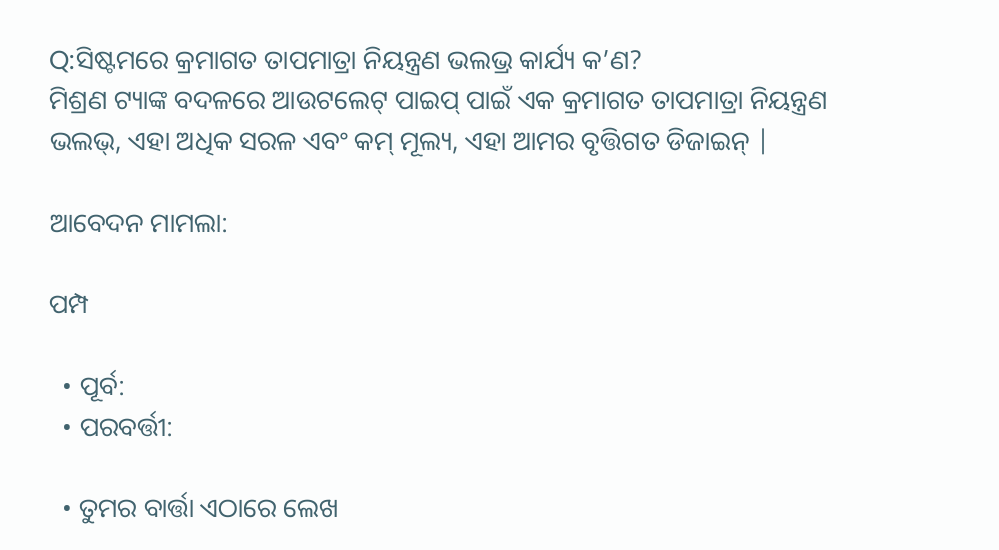Q:ସିଷ୍ଟମରେ କ୍ରମାଗତ ତାପମାତ୍ରା ନିୟନ୍ତ୍ରଣ ଭଲଭ୍ର କାର୍ଯ୍ୟ କ’ଣ?
ମିଶ୍ରଣ ଟ୍ୟାଙ୍କ ବଦଳରେ ଆଉଟଲେଟ୍ ପାଇପ୍ ପାଇଁ ଏକ କ୍ରମାଗତ ତାପମାତ୍ରା ନିୟନ୍ତ୍ରଣ ଭଲଭ୍, ଏହା ଅଧିକ ସରଳ ଏବଂ କମ୍ ମୂଲ୍ୟ, ଏହା ଆମର ବୃତ୍ତିଗତ ଡିଜାଇନ୍ |

ଆବେଦନ ମାମଲା:

ପମ୍ପ

  • ପୂର୍ବ:
  • ପରବର୍ତ୍ତୀ:

  • ତୁମର ବାର୍ତ୍ତା ଏଠାରେ ଲେଖ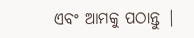ଏବଂ ଆମକୁ ପଠାନ୍ତୁ |